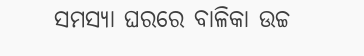ସମସ୍ୟା ଘରରେ ବାଳିକା ଉଚ୍ଚ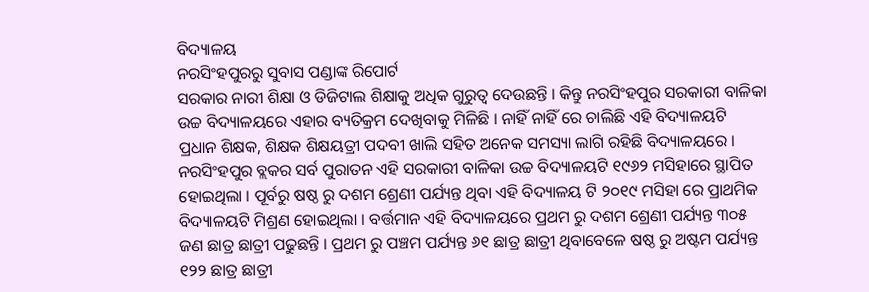ବିଦ୍ୟାଳୟ
ନରସିଂହପୁରରୁ ସୁବାସ ପଣ୍ଡାଙ୍କ ରିପୋର୍ଟ
ସରକାର ନାରୀ ଶିକ୍ଷା ଓ ଡିଜିଟାଲ ଶିକ୍ଷାକୁ ଅଧିକ ଗୁରୁତ୍ୱ ଦେଉଛନ୍ତି । କିନ୍ତୁ ନରସିଂହପୁର ସରକାରୀ ବାଳିକା ଉଚ୍ଚ ବିଦ୍ୟାଳୟରେ ଏହାର ବ୍ୟତିକ୍ରମ ଦେଖିବାକୁ ମିଳିଛି । ନାହିଁ ନାହିଁ ରେ ଚାଲିଛି ଏହି ବିଦ୍ୟାଳୟଟି ପ୍ରଧାନ ଶିକ୍ଷକ, ଶିକ୍ଷକ ଶିକ୍ଷୟତ୍ରୀ ପଦବୀ ଖାଲି ସହିତ ଅନେକ ସମସ୍ୟା ଲାଗି ରହିଛି ବିଦ୍ୟାଳୟରେ । ନରସିଂହପୁର ବ୍ଲକର ସର୍ବ ପୁରାତନ ଏହି ସରକାରୀ ବାଳିକା ଉଚ୍ଚ ବିଦ୍ୟାଳୟଟି ୧୯୬୨ ମସିହାରେ ସ୍ଥାପିତ ହୋଇଥିଲା । ପୂର୍ବରୁ ଷଷ୍ଠ ରୁ ଦଶମ ଶ୍ରେଣୀ ପର୍ଯ୍ୟନ୍ତ ଥିବା ଏହି ବିଦ୍ୟାଳୟ ଟି ୨୦୧୯ ମସିହା ରେ ପ୍ରାଥମିକ ବିଦ୍ୟାଳୟଟି ମିଶ୍ରଣ ହୋଇଥିଲା । ବର୍ତ୍ତମାନ ଏହି ବିଦ୍ୟାଳୟରେ ପ୍ରଥମ ରୁ ଦଶମ ଶ୍ରେଣୀ ପର୍ଯ୍ୟନ୍ତ ୩୦୫ ଜଣ ଛାତ୍ର ଛାତ୍ରୀ ପଢୁଛନ୍ତି । ପ୍ରଥମ ରୁ ପଞ୍ଚମ ପର୍ଯ୍ୟନ୍ତ ୬୧ ଛାତ୍ର ଛାତ୍ରୀ ଥିବାବେଳେ ଷଷ୍ଠ ରୁ ଅଷ୍ଟମ ପର୍ଯ୍ୟନ୍ତ ୧୨୨ ଛାତ୍ର ଛାତ୍ରୀ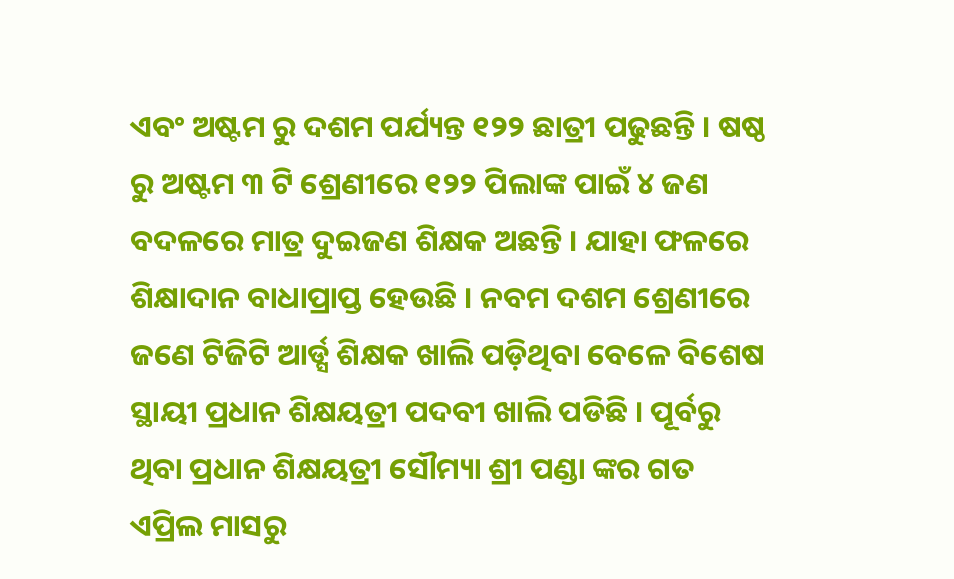ଏବଂ ଅଷ୍ଟମ ରୁ ଦଶମ ପର୍ଯ୍ୟନ୍ତ ୧୨୨ ଛାତ୍ରୀ ପଢୁଛନ୍ତି । ଷଷ୍ଠ ରୁ ଅଷ୍ଟମ ୩ ଟି ଶ୍ରେଣୀରେ ୧୨୨ ପିଲାଙ୍କ ପାଇଁ ୪ ଜଣ ବଦଳରେ ମାତ୍ର ଦୁଇଜଣ ଶିକ୍ଷକ ଅଛନ୍ତି । ଯାହା ଫଳରେ ଶିକ୍ଷାଦାନ ବାଧାପ୍ରାପ୍ତ ହେଉଛି । ନବମ ଦଶମ ଶ୍ରେଣୀରେ ଜଣେ ଟିଜିଟି ଆର୍ଡ୍ସ ଶିକ୍ଷକ ଖାଲି ପଡ଼ିଥିବା ବେଳେ ବିଶେଷ ସ୍ଥାୟୀ ପ୍ରଧାନ ଶିକ୍ଷୟତ୍ରୀ ପଦବୀ ଖାଲି ପଡିଛି । ପୂର୍ବରୁ ଥିବା ପ୍ରଧାନ ଶିକ୍ଷୟତ୍ରୀ ସୌମ୍ୟା ଶ୍ରୀ ପଣ୍ଡା ଙ୍କର ଗତ ଏପ୍ରିଲ ମାସରୁ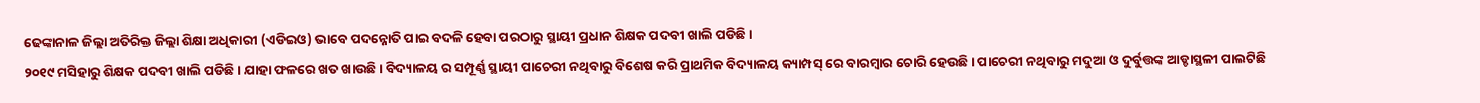ଢେଙ୍କାନାଳ ଜିଲ୍ଲା ଅତିରିକ୍ତ ଜିଲ୍ଲା ଶିକ୍ଷା ଅଧିକାରୀ (ଏଡିଇଓ) ଭାବେ ପଦନ୍ନୋତି ପାଇ ବଦଳି ହେବା ପରଠାରୁ ସ୍ଥାୟୀ ପ୍ରଧାନ ଶିକ୍ଷକ ପଦବୀ ଖାଲି ପଡିଛି ।
୨୦୧୯ ମସିହାରୁ ଶିକ୍ଷକ ପଦବୀ ଖାଲି ପଡିଛି । ଯାହା ଫଳରେ ଖତ ଖାଉଛି । ବିଦ୍ୟାଳୟ ର ସମ୍ପୂର୍ଣ୍ଣ ସ୍ଥାୟୀ ପାଚେରୀ ନଥିବାରୁ ବିଶେଷ କରି ପ୍ରାଥମିକ ବିଦ୍ୟାଳୟ କ୍ୟାମ୍ପସ୍ ରେ ବାରମ୍ବାର ଚୋରି ହେଉଛି । ପାଚେରୀ ନଥିବାରୁ ମଦୁଆ ଓ ଦୁର୍ବୁତ୍ତଙ୍କ ଆଡ୍ଡାସ୍ଥଳୀ ପାଲଟିଛି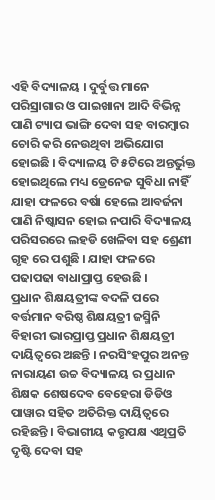ଏହି ବିଦ୍ୟାଳୟ । ଦୁର୍ବୁତ୍ତ ମାନେ ପରିସ୍ରାଗାର ଓ ପାଇଖାନା ଆଦି ବିଭିନ୍ନ ପାଣି ଟ୍ୟାପ ଭାଙ୍ଗି ଦେବା ସହ ବାରମ୍ବାର ଚୋରି କରି ନେଉଥିବା ଅଭିଯୋଗ ହୋଇଛି । ବିଦ୍ୟାଳୟ ଟି ୫ଟିରେ ଅନ୍ତର୍ଭୁକ୍ତ ହୋଇଥିଲେ ମଧ୍ୟ ଡ୍ରେନେଜ ସୁବିଧା ନାହିଁ ଯାହା ଫଳରେ ବର୍ଷା ହେଲେ ଆବର୍ଜନା ପାଣି ନିଷ୍କାସନ ହୋଇ ନପାରି ବିଦ୍ୟାଳୟ ପରିସରରେ ଲହଡି ଖେଳିବା ସହ ଶ୍ରେଣୀ ଗୃହ ରେ ପଶୁଛି । ଯାହା ଫଳରେ ପଢାପଢା ବାଧାପ୍ରାପ୍ତ ହେଉଛି ।
ପ୍ରଧାନ ଶିକ୍ଷୟତ୍ରୀଙ୍କ ବଦଳି ପରେ ବର୍ତ୍ତମାନ ବରିଷ୍ଠ ଶିକ୍ଷୟତ୍ରୀ ଜସ୍ମିନି ବିହାରୀ ଭାରପ୍ରାପ୍ତ ପ୍ରଧାନ ଶିକ୍ଷୟତ୍ରୀ ଦାୟିତ୍ୱରେ ଅଛନ୍ତି । ନରସିଂହପୁର ଅନନ୍ତ ନାରାୟଣ ଉଚ୍ଚ ବିଦ୍ୟାଳୟ ର ପ୍ରଧାନ ଶିକ୍ଷକ ଶେଷଦେବ ବେହେରା ଡିଡିଓ ପାୱାର ସହିତ ଅତିରିକ୍ତ ଦାୟିତ୍ୱରେ ରହିଛନ୍ତି । ବିଭାଗୀୟ କତ୍ତୃପକ୍ଷ ଏଥିପ୍ରତି ଦୃଷ୍ଟି ଦେବା ସହ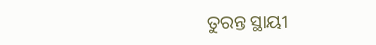ତୁରନ୍ତ ସ୍ଥାୟୀ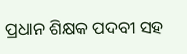ପ୍ରଧାନ ଶିକ୍ଷକ ପଦବୀ ସହ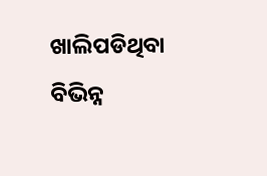ଖାଲିପଡିଥିବା ବିଭିନ୍ନ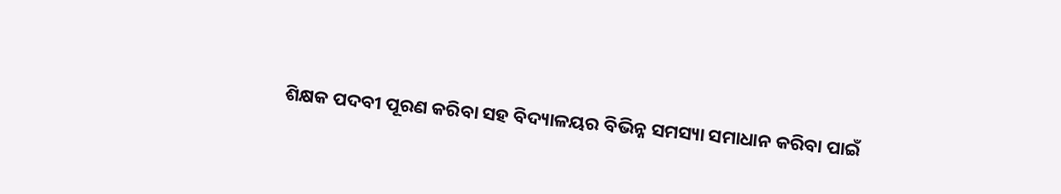ଶିକ୍ଷକ ପଦବୀ ପୂରଣ କରିବା ସହ ବିଦ୍ୟାଳୟର ବିଭିନ୍ନ ସମସ୍ୟା ସମାଧାନ କରିବା ପାଇଁ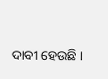ଦାବୀ ହେଉଛି ।